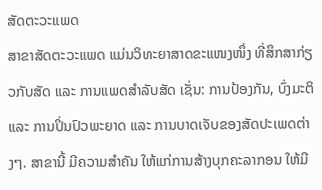ສັດຕະວະແພດ
ສາຂາສັດຕະວະແພດ ແມ່ນວິທະຍາສາດຂະແໜງໜຶ່ງ ທີ່ສຶກສາກ່ຽວກັບສັດ ແລະ ການແພດສໍາລັບສັດ ເຊັ່ນ: ການປ້ອງກັນ, ບົ່ງມະຕິ ແລະ ການປິ່ນປົວພະຍາດ ແລະ ການບາດເຈັບຂອງສັດປະເພດຕ່າງໆ. ສາຂານີ້ ມີຄວາມສໍາຄັນ ໃຫ້ແກ່ການສ້າງບຸກຄະລາກອນ ໃຫ້ມີ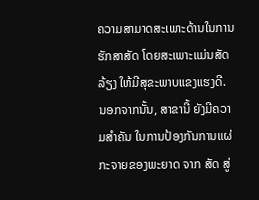ຄວາມສາມາດສະເພາະດ້ານໃນການຮັກສາສັດ ໂດຍສະເພາະແມ່ນສັດລ້ຽງ ໃຫ້ມີສຸຂະພາບແຂງແຮງດີ. ນອກຈາກນັ້ນ, ສາຂານີ້ ຍັງມີຄວາມສໍາຄັນ ໃນການປ້ອງກັນການແຜ່ກະຈາຍຂອງພະຍາດ ຈາກ ສັດ ສູ່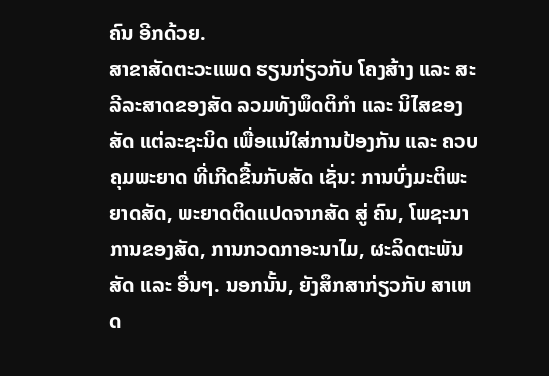ຄົນ ອີກດ້ວຍ.
ສາຂາສັດຕະວະແພດ ຮຽນກ່ຽວກັບ ໂຄງສ້າງ ແລະ ສະລີລະສາດຂອງສັດ ລວມທັງພຶດຕິກໍາ ແລະ ນິໄສຂອງສັດ ແຕ່ລະຊະນິດ ເພື່ອແນ່ໃສ່ການປ້ອງກັນ ແລະ ຄວບຄຸມພະຍາດ ທີ່ເກີດຂື້ນກັບສັດ ເຊັ່ນ: ການບົ່ງມະຕິພະຍາດສັດ, ພະຍາດຕິດແປດຈາກສັດ ສູ່ ຄົນ, ໂພຊະນາການຂອງສັດ, ການກວດກາອະນາໄມ, ຜະລິດຕະພັນສັດ ແລະ ອື່ນໆ. ນອກນັ້ນ, ຍັງສຶກສາກ່ຽວກັບ ສາເຫດ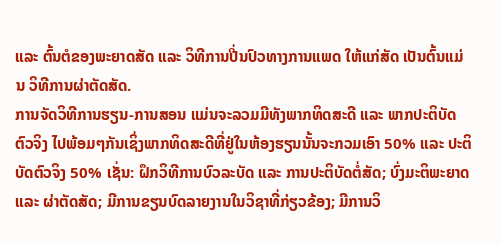ແລະ ຕົ້ນຕໍຂອງພະຍາດສັດ ແລະ ວິທີການປີ່ນປົວທາງການແພດ ໃຫ້ແກ່ສັດ ເປັນຕົ້ນແມ່ນ ວິທີການຜ່າຕັດສັດ.
ການຈັດວິທີການຮຽນ-ການສອນ ແມ່ນຈະລວມມີທັງພາກທິດສະດີ ແລະ ພາກປະຕິບັດຕົວຈິງ ໄປພ້ອມໆກັນເຊິ່ງພາກທິດສະດີທີ່ຢູ່ໃນຫ້ອງຮຽນນັ້ນຈະກວມເອົາ 50% ແລະ ປະຕິບັດຕົວຈິງ 50% ເຊັ່ນ: ຝຶກວິທີການບົວລະບັດ ແລະ ການປະຕິບັດຕໍ່ສັດ; ບົ່ງມະຕິພະຍາດ ແລະ ຜ່າຕັດສັດ; ມີການຂຽນບົດລາຍງານໃນວິຊາທີ່ກ່ຽວຂ້ອງ; ມີການວິ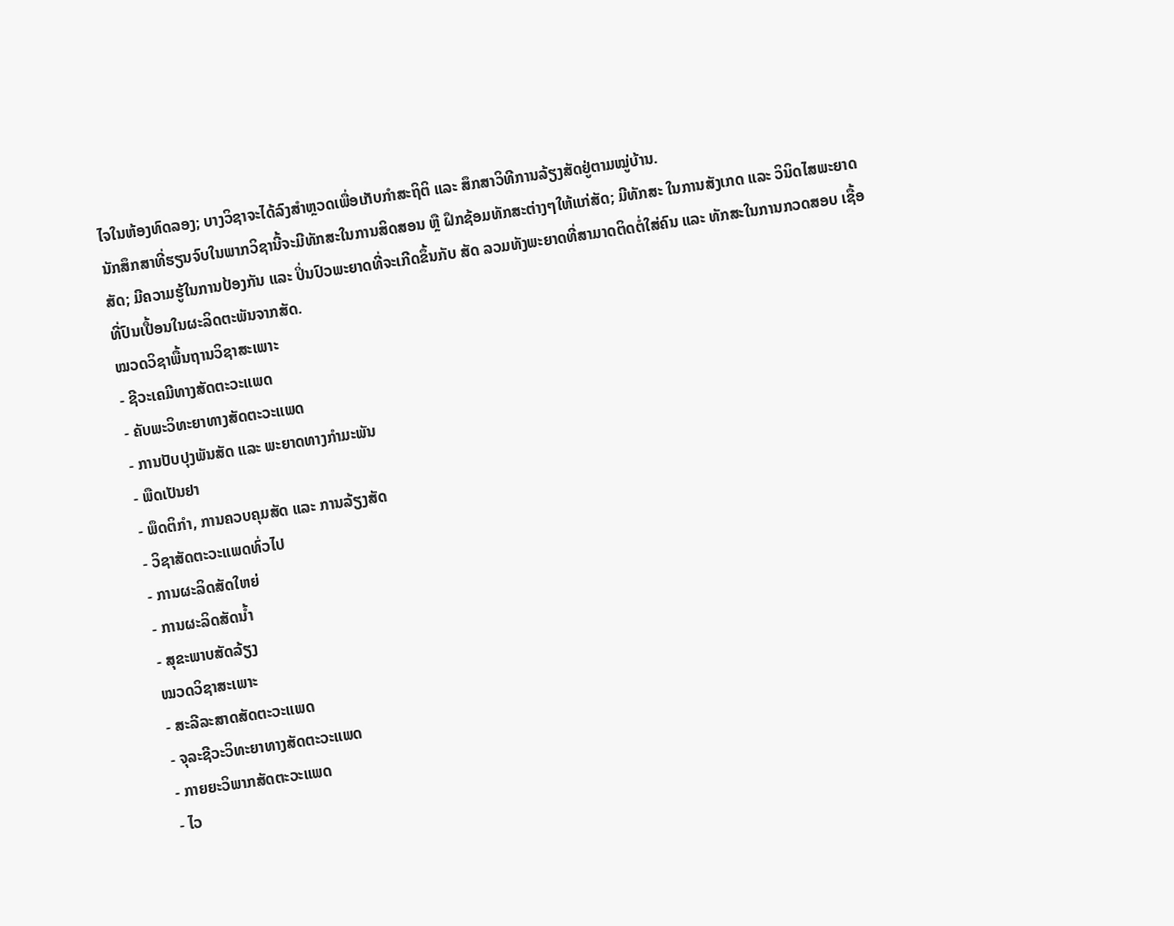ໄຈໃນຫ້ອງທົດລອງ; ບາງວິຊາຈະໄດ້ລົງສໍາຫຼວດເພື່ອເກັບກຳສະຖິຕິ ແລະ ສຶກສາວິທີການລ້ຽງສັດຢູ່ຕາມໝູ່ບ້ານ.
ນັກສຶກສາທີ່ຮຽນຈົບໃນພາກວິຊານີ້ຈະມີທັກສະໃນການສິດສອນ ຫຼື ຝຶກຊ້ອມທັກສະຕ່າງໆໃຫ້ແກ່ສັດ; ມີທັກສະ ໃນການສັງເກດ ແລະ ວິນິດໄສພະຍາດສັດ; ມີຄວາມຮູ້ໃນການປ້ອງກັນ ແລະ ປິ່ນປົວພະຍາດທີ່ຈະເກີດຂຶ້ນກັບ ສັດ ລວມທັງພະຍາດທີ່ສາມາດຕິດຕໍ່ໃສ່ຄົນ ແລະ ທັກສະໃນການກວດສອບ ເຊື້ອທີ່ປົນເປື້ອນໃນຜະລິດຕະພັນຈາກສັດ.
ໝວດວິຊາພື້ນຖານວິຊາສະເພາະ
- ຊີວະເຄມີທາງສັດຕະວະແພດ
- ຄັບພະວິທະຍາທາງສັດຕະວະແພດ
- ການປັບປຸງພັນສັດ ແລະ ພະຍາດທາງກໍາມະພັນ
- ພືດເປັນຢາ
- ພຶດຕິກໍາ, ການຄວບຄຸມສັດ ແລະ ການລ້ຽງສັດ
- ວິຊາສັດຕະວະແພດທົ່ວໄປ
- ການຜະລິດສັດໃຫຍ່
- ການຜະລິດສັດນໍ້າ
- ສຸຂະພາບສັດລ້ຽງ
ໝວດວິຊາສະເພາະ
- ສະລີລະສາດສັດຕະວະແພດ
- ຈຸລະຊີວະວິທະຍາທາງສັດຕະວະແພດ
- ກາຍຍະວິພາກສັດຕະວະແພດ
- ໄວ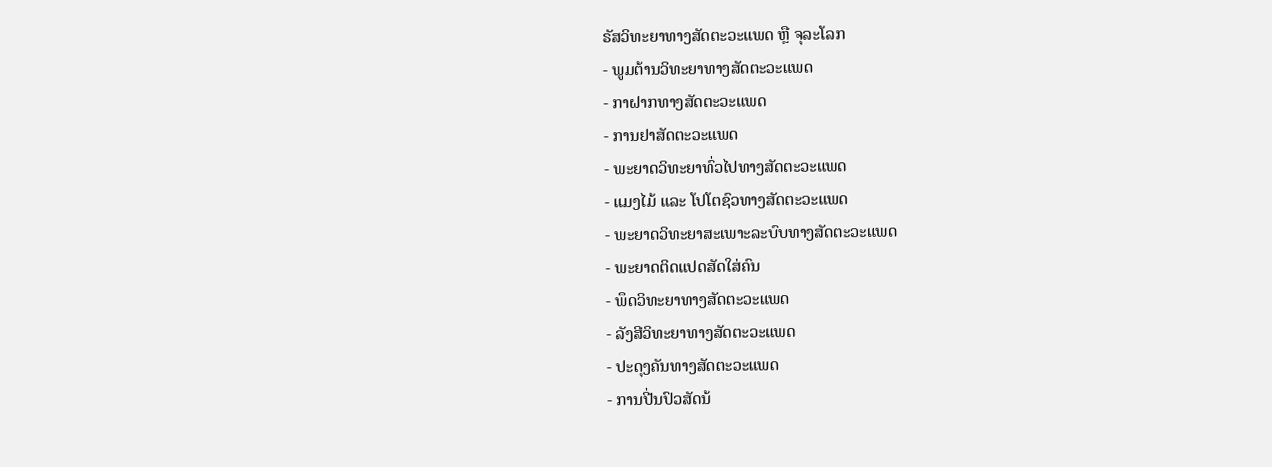ຣັສວິທະຍາທາງສັດຕະວະແພດ ຫຼື ຈຸລະໂລກ
- ພູມຕ້ານວິທະຍາທາງສັດຕະວະແພດ
- ກາຝາກທາງສັດຕະວະແພດ
- ການຢາສັດຕະວະແພດ
- ພະຍາດວິທະຍາທົ່ວໄປທາງສັດຕະວະແພດ
- ແມງໄມ້ ແລະ ໂປໂຕຊົວທາງສັດຕະວະແພດ
- ພະຍາດວິທະຍາສະເພາະລະບົບທາງສັດຕະວະແພດ
- ພະຍາດຕິດແປດສັດໃສ່ຄົນ
- ພຶດວິທະຍາທາງສັດຕະວະແພດ
- ລັງສີວິທະຍາທາງສັດຕະວະແພດ
- ປະດຸງຄັນທາງສັດຕະວະແພດ
- ການປີ່ນປົວສັດນ້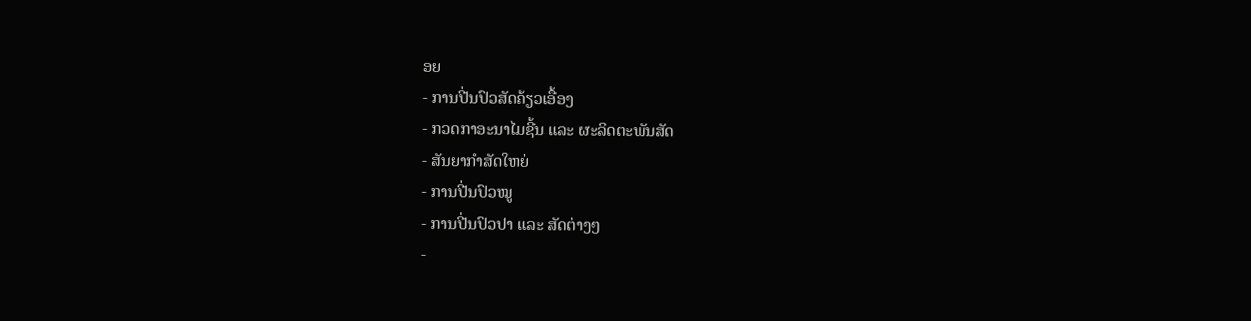ອຍ
- ການປີ່ນປົວສັດຄ້ຽວເອື້ອງ
- ກວດກາອະນາໄມຊີ້ນ ແລະ ຜະລິດຕະພັນສັດ
- ສັນຍາກໍາສັດໃຫຍ່
- ການປີ່ນປົວໝູ
- ການປີ່ນປົວປາ ແລະ ສັດຕ່າງໆ
-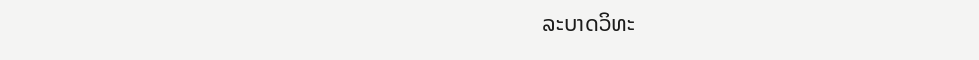ລະບາດວິທະ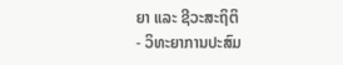ຍາ ແລະ ຊີວະສະຖິຕິ
- ວິທະຍາການປະສົມ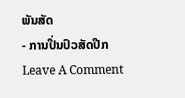ພັນສັດ
- ການປີ່ນປົວສັດປີກ
Leave A Comment